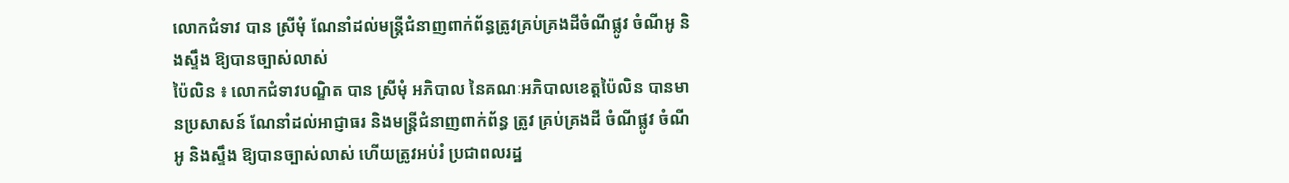លោកជំទាវ បាន ស្រីមុំ ណែនាំដល់មន្ត្រីជំនាញពាក់ព័ន្ធត្រូវគ្រប់គ្រងដីចំណីផ្លូវ ចំណីអូ និងស្ទឹង ឱ្យបានច្បាស់លាស់
ប៉ៃលិន ៖ លោកជំទាវបណ្ឌិត បាន ស្រីមុំ អភិបាល នៃគណៈអភិបាលខេត្តប៉ៃលិន បានមានប្រសាសន៍ ណែនាំដល់អាជ្ញាធរ និងមន្ត្រីជំនាញពាក់ព័ន្ធ ត្រូវ គ្រប់គ្រងដី ចំណីផ្លូវ ចំណីអូ និងស្ទឹង ឱ្យបានច្បាស់លាស់ ហើយត្រូវអប់រំ ប្រជាពលរដ្ឋ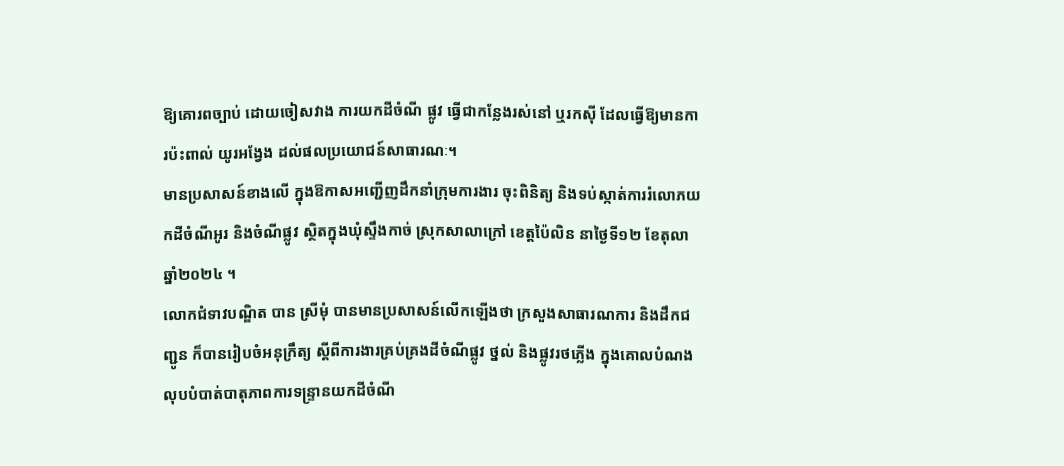ឱ្យគោរពច្បាប់ ដោយចៀសវាង ការយកដីចំណី ផ្លូវ ធ្វើជាកន្លែងរស់នៅ ឬរកស៊ី ដែលធ្វើឱ្យមានការប៉ះពាល់ យូរអង្វែង ដល់ផលប្រយោជន៍សាធារណៈ។
មានប្រសាសន៍ខាងលើ ក្នុងឱកាសអញ្ជើញដឹកនាំក្រុមការងារ ចុះពិនិត្យ និងទប់ស្កាត់ការរំលោភយកដីចំណីអូរ និងចំណីផ្លូវ ស្ថិតក្នុងឃុំស្ទឹងកាច់ ស្រុកសាលាក្រៅ ខេត្តប៉ៃលិន នាថ្ងៃទី១២ ខែតុលា ឆ្នាំ២០២៤ ។
លោកជំទាវបណ្ឌិត បាន ស្រីមុំ បានមានប្រសាសន៍លើកឡើងថា ក្រសួងសាធារណការ និងដឹកជញ្ជូន ក៏បានរៀបចំអនុក្រឹត្យ ស្តីពីការងារគ្រប់គ្រងដីចំណីផ្លូវ ថ្នល់ និងផ្លូវរថភ្លើង ក្នុងគោលបំណង លុបបំបាត់បាតុភាពការទន្ទ្រានយកដីចំណី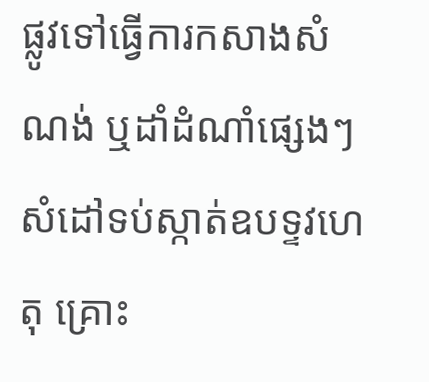ផ្លូវទៅធ្វើការកសាងសំណង់ ឬដាំដំណាំផ្សេងៗ សំដៅទប់ស្កាត់ឧបទ្ទវហេតុ គ្រោះ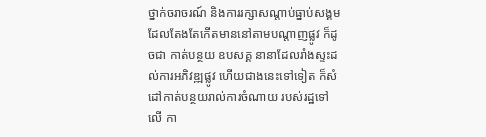ថ្នាក់ចរាចរណ៍ និងការរក្សាសណ្តាប់ធ្នាប់សង្គម ដែលតែងតែកើតមាននៅតាមបណ្ដាញផ្លូវ ក៏ដូចជា កាត់បន្ថយ ឧបសគ្គ នានាដែលរាំងស្ទះដល់ការអភិវឌ្ឍផ្លូវ ហើយជាងនេះទៅទៀត ក៏សំដៅកាត់បន្ថយរាល់ការចំណាយ របស់រដ្ឋទៅ លើ កា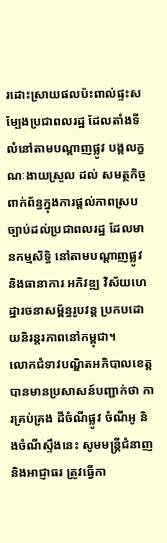រដោះស្រាយផលប៉ះពាល់ផ្ទះសម្បែងប្រជាពលរដ្ឋ ដែលតាំងទីលំនៅតាមបណ្ដាញផ្លូវ បង្កលក្ខណៈងាយស្រួល ដល់ សមត្ថកិច្ចពាក់ព័ន្ធក្នុងការផ្ដល់ភាពស្របច្បាប់ដល់ប្រជាពលរដ្ឋ ដែលមានកម្មសិទ្ធិ នៅតាមបណ្ដាញផ្លូវ និងធានាការ អភិវឌ្ឍ វិស័យហេដ្ឋារចនាសម្ព័ន្ធរូបវន្ត ប្រកបដោយនិរន្តរភាពនៅកម្ពុជា។
លោកជំទាវបណ្ឌិតអភិបាលខេត្ត បានមានប្រសាសន៍បញ្ជាក់ថា ការគ្រប់គ្រង ដីចំណីផ្លូវ ចំណីអូ និងចំណីស្ទឹងនេះ សូមមន្ត្រីជំនាញ និងអាជ្ញាធរ ត្រូវធ្វើកា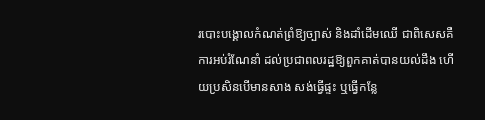របោះបង្គោលកំណត់ព្រំឱ្យច្បាស់ និងដាំដើមឈើ ជាពិសេសគឺការអប់រំណែនាំ ដល់ប្រជាពលរដ្ឋឱ្យពួកគាត់បានយល់ដឹង ហើយប្រសិនបើមានសាង សង់ធ្វើផ្ទះ ឬធ្វើកន្លែ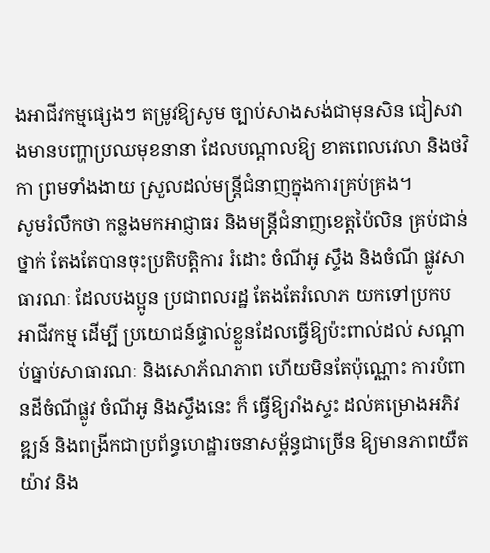ងអាជីវកម្មផ្សេងៗ តម្រូវឱ្យសូម ច្បាប់សាងសង់ជាមុនសិន ជៀសវាងមានបញ្ហាប្រឈមុខនានា ដែលបណ្តាលឱ្យ ខាតពេលវេលា និងថវិកា ព្រមទាំងងាយ ស្រួលដល់មន្ត្រីជំនាញក្នុងការគ្រប់គ្រង។
សូមរំលឹកថា កន្លងមកអាជ្ញាធរ និងមន្ត្រីជំនាញខេត្តប៉ៃលិន គ្រប់ជាន់ថ្នាក់ តែងតែបានចុះប្រតិបត្តិការ រំដោះ ចំណីអូ ស្ទឹង និងចំណី ផ្លូវសាធារណៈ ដែលបងប្អូន ប្រជាពលរដ្ឋ តែងតែរំលោភ យកទៅប្រកប អាជីវកម្ម ដើម្បី ប្រយោជន៍ផ្ទាល់ខ្លួនដែលធ្វើឱ្យប៉ះពាល់ដល់ សណ្តាប់ធ្នាប់សាធារណៈ និងសោភ័ណភាព ហើយមិនតែប៉ុណ្ណោះ ការបំពានដីចំណីផ្លូវ ចំណីអូ និងស្ទឹងនេះ ក៏ ធ្វើឱ្យរាំងស្ទះ ដល់គម្រោងអភិវឌ្ឍន៍ និងពង្រីកជាប្រព័ន្ធហេដ្ឋារចនាសម្ព័ន្ធជាច្រើន ឱ្យមានភាពយឺតយ៉ាវ និង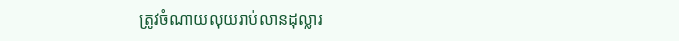ត្រូវចំណាយលុយរាប់លានដុល្លារ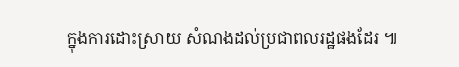ក្នុងការដោះស្រាយ សំណងដល់ប្រជាពលរដ្ឋផងដែរ ៕